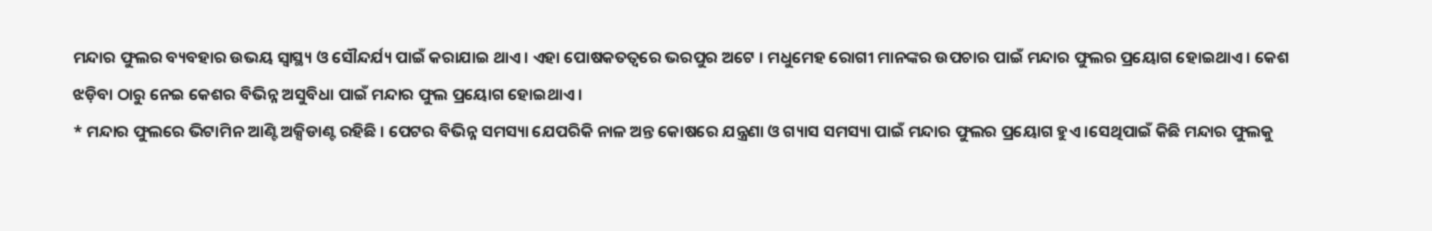ମନ୍ଦାର ଫୁଲର ବ୍ୟବହାର ଉଭୟ ସ୍ବାସ୍ଥ୍ୟ ଓ ସୌନ୍ଦର୍ଯ୍ୟ ପାଇଁ କରାଯାଇ ଥାଏ । ଏହା ପୋଷକତତ୍ୱରେ ଭରପୁର ଅଟେ । ମଧୁମେହ ରୋଗୀ ମାନଙ୍କର ଉପଚାର ପାଇଁ ମନ୍ଦାର ଫୁଲର ପ୍ରୟୋଗ ହୋଇଥାଏ । କେଶ ଝଡ଼ିବା ଠାରୁ ନେଇ କେଶର ବିଭିନ୍ନ ଅସୁବିଧା ପାଇଁ ମନ୍ଦାର ଫୁଲ ପ୍ରୟୋଗ ହୋଇଥାଏ ।
* ମନ୍ଦାର ଫୁଲରେ ଭିଟାମିନ ଆଣ୍ଟି ଅକ୍ସିଡାଣ୍ଟ ରହିଛି । ପେଟର ବିଭିନ୍ନ ସମସ୍ୟା ଯେପରିକି ନାଳ ଅନ୍ତ କୋଷରେ ଯନ୍ତ୍ରଣା ଓ ଗ୍ୟାସ ସମସ୍ୟା ପାଇଁ ମନ୍ଦାର ଫୁଲର ପ୍ରୟୋଗ ହୁଏ ।ସେଥିପାଇଁ କିଛି ମନ୍ଦାର ଫୁଲକୁ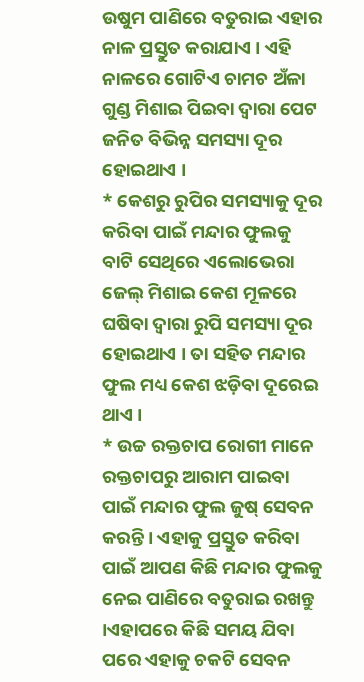ଉଷୁମ ପାଣିରେ ବତୁରାଇ ଏହାର ନାଳ ପ୍ରସ୍ତୁତ କରାଯାଏ । ଏହି ନାଳରେ ଗୋଟିଏ ଚାମଚ ଅଁଳା ଗୁଣ୍ଡ ମିଶାଇ ପିଇବା ଦ୍ବାରା ପେଟ ଜନିତ ବିଭିନ୍ନ ସମସ୍ୟା ଦୂର ହୋଇଥାଏ ।
* କେଶରୁ ରୁପିର ସମସ୍ୟାକୁ ଦୂର କରିବା ପାଇଁ ମନ୍ଦାର ଫୁଲକୁ ବାଟି ସେଥିରେ ଏଲୋଭେରା ଜେଲ୍ ମିଶାଇ କେଶ ମୂଳରେ ଘଷିବା ଦ୍ବାରା ରୁପି ସମସ୍ୟା ଦୂର ହୋଇଥାଏ । ତା ସହିତ ମନ୍ଦାର ଫୁଲ ମଧ୍ୟ କେଶ ଝଡ଼ିବା ଦୂରେଇ ଥାଏ ।
* ଉଚ୍ଚ ରକ୍ତଚାପ ରୋଗୀ ମାନେ ରକ୍ତଚାପରୁ ଆରାମ ପାଇବା ପାଇଁ ମନ୍ଦାର ଫୁଲ ଜୁଷ୍ ସେବନ କରନ୍ତି । ଏହାକୁ ପ୍ରସ୍ତୁତ କରିବା ପାଇଁ ଆପଣ କିଛି ମନ୍ଦାର ଫୁଲକୁ ନେଇ ପାଣିରେ ବତୁରାଇ ରଖନ୍ତୁ ।ଏହାପରେ କିଛି ସମୟ ଯିବା ପରେ ଏହାକୁ ଚକଟି ସେବନ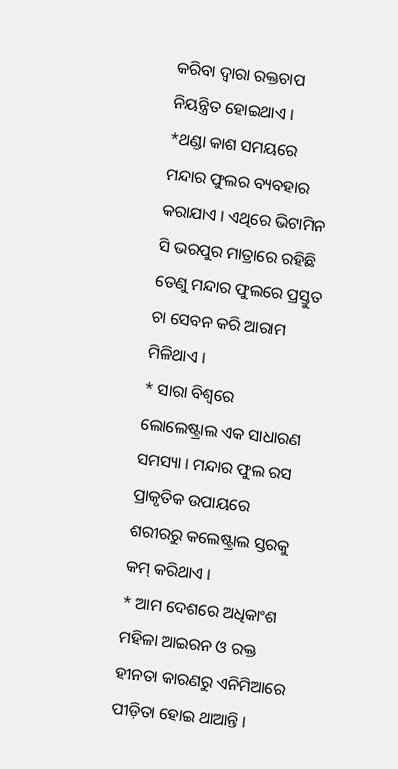କରିବା ଦ୍ୱାରା ରକ୍ତଚାପ ନିୟନ୍ତ୍ରିତ ହୋଇଥାଏ ।
*ଥଣ୍ଡା କାଶ ସମୟରେ ମନ୍ଦାର ଫୁଲର ବ୍ୟବହାର କରାଯାଏ । ଏଥିରେ ଭିଟାମିନ ସି ଭରପୁର ମାତ୍ରାରେ ରହିଛି ତେଣୁ ମନ୍ଦାର ଫୁଲରେ ପ୍ରସ୍ତୁତ ଚା ସେବନ କରି ଆରାମ ମିଳିଥାଏ ।
* ସାରା ବିଶ୍ବରେ ଲୋଲେଷ୍ଟ୍ରାଲ ଏକ ସାଧାରଣ ସମସ୍ୟା । ମନ୍ଦାର ଫୁଲ ରସ ପ୍ରାକୃତିକ ଉପାୟରେ ଶରୀରରୁ କଲେଷ୍ଟ୍ରାଲ ସ୍ତରକୁ କମ୍ କରିଥାଏ ।
* ଆମ ଦେଶରେ ଅଧିକାଂଶ ମହିଳା ଆଇରନ ଓ ରକ୍ତ ହୀନତା କାରଣରୁ ଏନିମିଆରେ ପୀଡ଼ିତା ହୋଇ ଥାଆନ୍ତି ।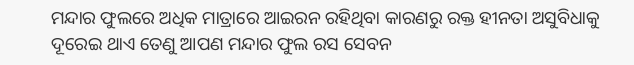ମନ୍ଦାର ଫୁଲରେ ଅଧିକ ମାତ୍ରାରେ ଆଇରନ ରହିଥିବା କାରଣରୁ ରକ୍ତ ହୀନତା ଅସୁବିଧାକୁ ଦୂରେଇ ଥାଏ ତେଣୁ ଆପଣ ମନ୍ଦାର ଫୁଲ ରସ ସେବନ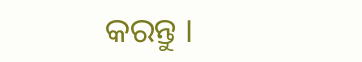କରନ୍ତୁ ।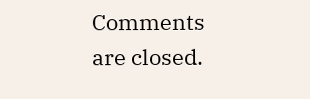Comments are closed.